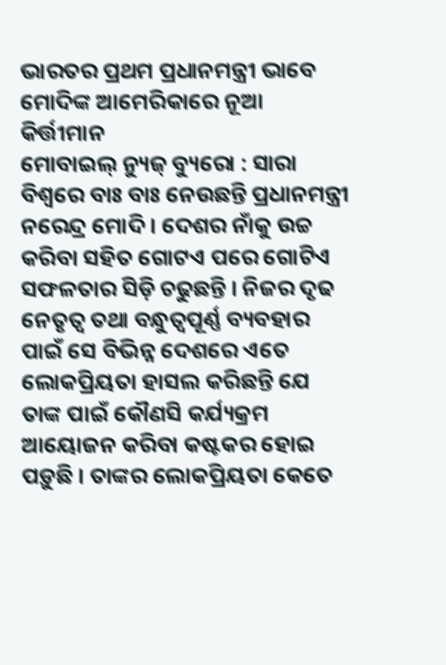ଭାରତର ପ୍ରଥମ ପ୍ରଧାନମନ୍ତ୍ରୀ ଭାବେ ମୋଦିଙ୍କ ଆମେରିକାରେ ନୂଆ କିର୍ତ୍ତୀମାନ
ମୋବାଇଲ୍ ନ୍ୟୁଜ୍ ବ୍ୟୁରୋ : ସାରା ବିଶ୍ୱରେ ବାଃ ବାଃ ନେଉଛନ୍ତି ପ୍ରଧାନମନ୍ତ୍ରୀ ନରେନ୍ଦ୍ର ମୋଦି । ଦେଶର ନାଁକୁ ଉଚ୍ଚ କରିବା ସହିତ ଗୋଟଏ ପରେ ଗୋଟିଏ ସଫଳତାର ସିଡ଼ି ଚଢୁଛନ୍ତି । ନିଜର ଦୃଢ ନେତୃତ୍ୱ ତଥା ବନ୍ଧୁତ୍ୱପୂର୍ଣ୍ଣ ବ୍ୟବହାର ପାଇଁ ସେ ବିଭିନ୍ନ ଦେଶରେ ଏତେ ଲୋକପ୍ରିୟତା ହାସଲ କରିଛନ୍ତି ଯେ ତାଙ୍କ ପାଇଁ କୌଣସି କର୍ଯ୍ୟକ୍ରମ ଆୟୋଜନ କରିବା କଷ୍ଟକର ହୋଇ ପଡ଼ୁଛି । ତାଙ୍କର ଲୋକପ୍ରିୟତା କେତେ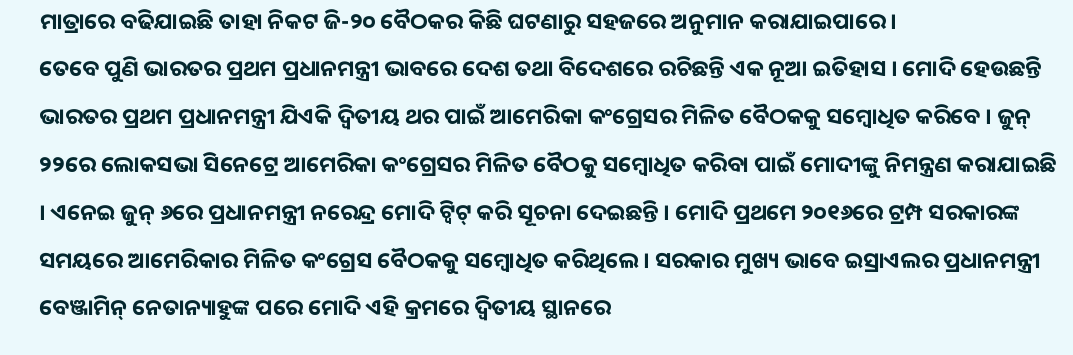ମାତ୍ରାରେ ବଢିଯାଇଛି ତାହା ନିକଟ ଜି-୨୦ ବୈଠକର କିଛି ଘଟଣାରୁ ସହଜରେ ଅନୁମାନ କରାଯାଇପାରେ ।
ତେବେ ପୁଣି ଭାରତର ପ୍ରଥମ ପ୍ରଧାନମନ୍ତ୍ରୀ ଭାବରେ ଦେଶ ତଥା ବିଦେଶରେ ରଚିଛନ୍ତି ଏକ ନୂଆ ଇତିହାସ । ମୋଦି ହେଉଛନ୍ତି ଭାରତର ପ୍ରଥମ ପ୍ରଧାନମନ୍ତ୍ରୀ ଯିଏକି ଦ୍ୱିତୀୟ ଥର ପାଇଁ ଆମେରିକା କଂଗ୍ରେସର ମିଳିତ ବୈଠକକୁ ସମ୍ବୋଧିତ କରିବେ । ଜୁନ୍ ୨୨ରେ ଲୋକସଭା ସିନେଟ୍ରେ ଆମେରିକା କଂଗ୍ରେସର ମିଳିତ ବୈଠକୁ ସମ୍ବୋଧିତ କରିବା ପାଇଁ ମୋଦୀଙ୍କୁ ନିମନ୍ତ୍ରଣ କରାଯାଇଛି । ଏନେଇ ଜୁନ୍ ୬ରେ ପ୍ରଧାନମନ୍ତ୍ରୀ ନରେନ୍ଦ୍ର ମୋଦି ଟ୍ୱିଟ୍ କରି ସୂଚନା ଦେଇଛନ୍ତି । ମୋଦି ପ୍ରଥମେ ୨୦୧୬ରେ ଟ୍ରମ୍ପ ସରକାରଙ୍କ ସମୟରେ ଆମେରିକାର ମିଳିତ କଂଗ୍ରେସ ବୈଠକକୁ ସମ୍ବୋଧିତ କରିଥିଲେ । ସରକାର ମୁଖ୍ୟ ଭାବେ ଇସ୍ରାଏଲର ପ୍ରଧାନମନ୍ତ୍ରୀ ବେଞ୍ଜାମିନ୍ ନେତାନ୍ୟାହୁଙ୍କ ପରେ ମୋଦି ଏହି କ୍ରମରେ ଦ୍ୱିତୀୟ ସ୍ଥାନରେ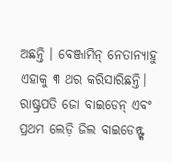ଅଛନ୍ତି । ବେଞ୍ଜାମିନ୍ ନେତାନ୍ୟାହୁ ଏହାକୁ ୩ ଥର କରିସାରିଛନ୍ତି। ରାଷ୍ଟ୍ରପତି ଜୋ ବାଇଡେନ୍ ଏବଂ ପ୍ରଥମ ଲେଡ଼ି ଜିଲ ବାଇଡେନ୍ଙ୍କ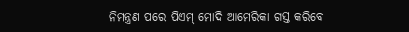ନିମନ୍ତ୍ରଣ ପରେ ପିଏମ୍ ମୋଦି ଆମେରିକା ଗସ୍ତ କରିବେ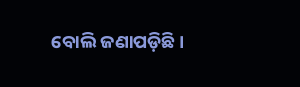ବୋଲି ଜଣାପଡ଼ିଛି।